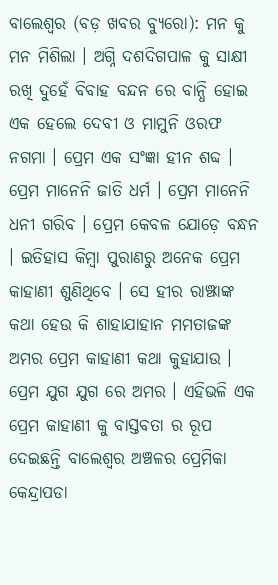ବାଲେଶ୍ୱର (ବଡ଼ ଖବର ବ୍ୟୁରୋ): ମନ କୁ ମନ ମିଶିଲା । ଅଗ୍ନି ଦଶଦିଗପାଳ କୁ ସାକ୍ଷୀ ରଖି ଦୁହେଁ ବିବାହ ବନ୍ଦନ ରେ ବାନ୍ଧି ହୋଇ ଏକ ହେଲେ ଦେବୀ ଓ ମାମୁନି ଓରଫ ନଗମା । ପ୍ରେମ ଏକ ସଂଜ୍ଞା ହୀନ ଶବ୍ଦ । ପ୍ରେମ ମାନେନି ଜାତି ଧର୍ମ । ପ୍ରେମ ମାନେନି ଧନୀ ଗରିବ । ପ୍ରେମ କେବଳ ଯୋଡ଼େ ବନ୍ଧନ । ଇତିହାସ କିମ୍ବା ପୁରାଣରୁ ଅନେକ ପ୍ରେମ କାହାଣୀ ଶୁଣିଥିବେ । ସେ ହୀର ରାଞ୍ଝାଙ୍କ କଥା ହେଉ କି ଶାହାଯାହାନ ମମତାଜଙ୍କ ଅମର ପ୍ରେମ କାହାଣୀ କଥା କୁହାଯାଉ । ପ୍ରେମ ଯୁଗ ଯୁଗ ରେ ଅମର । ଏହିଭଳି ଏକ ପ୍ରେମ କାହାଣୀ କୁ ବାସ୍ତବତା ର ରୂପ ଦେଇଛନ୍ତି ବାଲେଶ୍ୱର ଅଞ୍ଚଳର ପ୍ରେମିକା କେନ୍ଦ୍ରାପଡା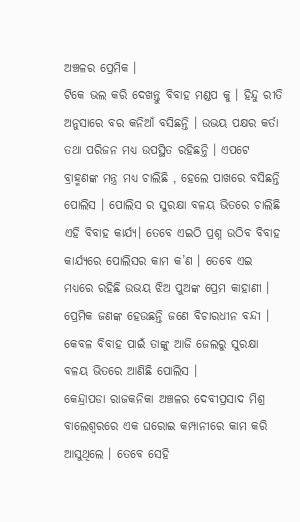ଅଞ୍ଚଳର ପ୍ରେମିକ ।
ଟିକେ ଭଲ କରି ଦେଖନ୍ତୁ ବିବାହ ମଣ୍ଡପ କୁ । ହିନ୍ଦୁ ରୀତି ଅନୁସାରେ ବର କନିଆଁ ବସିଛନ୍ତି । ଉଭୟ ପକ୍ଷର କର୍ତା ତଥା ପରିଜନ ମଧ୍ୟ ଉପସ୍ଥିତ ରହିଛନ୍ତି । ଏପଟେ ବ୍ରାହ୍ମଣଙ୍କ ମନ୍ତ୍ର ମଧ୍ୟ ଚାଲିଛି , ହେଲେ ପାଖରେ ବସିଛନ୍ତି ପୋଲିସ । ପୋଲିସ ର ସୁରକ୍ଷା ବଳୟ ଭିତରେ ଚାଲିଛି ଏହି ବିବାହ କାର୍ଯ୍ୟ। ତେବେ ଏଇଠି ପ୍ରଶ୍ନ ଉଠିବ ବିବାହ କାର୍ଯ୍ୟରେ ପୋଲିସର କାମ କ’ଣ । ତେବେ ଏଇ ମଧ୍ୟରେ ରହିଛି ଉଭୟ ଝିଅ ପୁଅଙ୍କ ପ୍ରେମ କାହାଣୀ । ପ୍ରେମିକ ଜଣଙ୍କ ହେଉଛନ୍ତି ଜଣେ ବିଚାରଧୀନ ବନ୍ଦୀ । କେବଳ ବିବାହ ପାଇଁ ତାଙ୍କୁ ଆଜି ଜେଲରୁ ସୁରକ୍ଷା ବଳୟ ଭିତରେ ଆଣିଛି ପୋଲିସ ।
କେନ୍ଦ୍ରାପଡା ରାଜକନିକା ଅଞ୍ଚଳର ଦେବୀପ୍ରସାଦ ମିଶ୍ର ବାଲେଶ୍ୱରରେ ଏକ ଘରୋଇ କମ୍ପାନୀରେ କାମ କରି ଆସୁଥିଲେ । ତେବେ ସେହି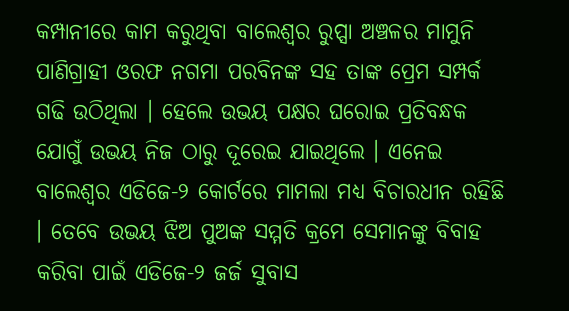କମ୍ପାନୀରେ କାମ କରୁଥିବା ବାଲେଶ୍ୱର ରୁପ୍ସା ଅଞ୍ଚଳର ମାମୁନି ପାଣିଗ୍ରାହୀ ଓରଫ ନଗମା ପରବିନଙ୍କ ସହ ତାଙ୍କ ପ୍ରେମ ସମ୍ପର୍କ ଗଢି ଉଠିଥିଲା । ହେଲେ ଉଭୟ ପକ୍ଷର ଘରୋଇ ପ୍ରତିବନ୍ଧକ ଯୋଗୁଁ ଉଭୟ ନିଜ ଠାରୁ ଦୂରେଇ ଯାଇଥିଲେ । ଏନେଇ ବାଲେଶ୍ୱର ଏଡିଜେ-୨ କୋର୍ଟରେ ମାମଲା ମଧ୍ୟ ବିଚାରଧୀନ ରହିଛି । ତେବେ ଉଭୟ ଝିଅ ପୁଅଙ୍କ ସମ୍ମତି କ୍ରମେ ସେମାନଙ୍କୁ ବିବାହ କରିବା ପାଇଁ ଏଡିଜେ-୨ ଜର୍ଜ ସୁବାସ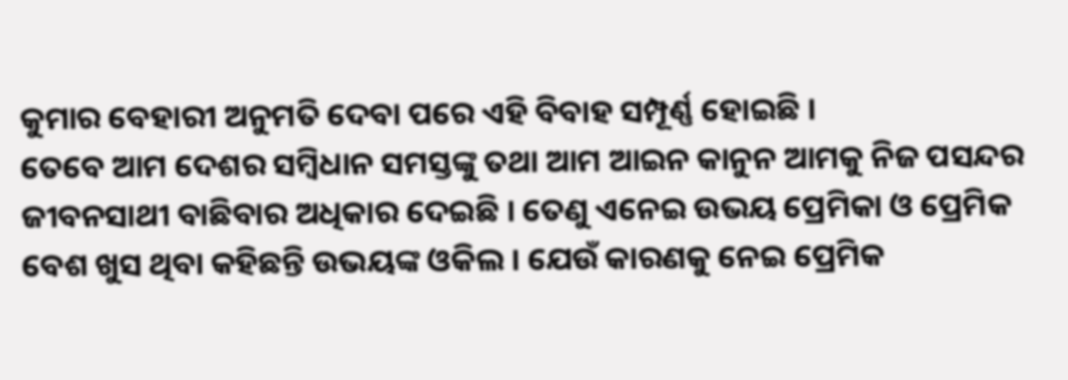କୁମାର ବେହାରୀ ଅନୁମତି ଦେବା ପରେ ଏହି ବିବାହ ସମ୍ପୂର୍ଣ୍ଣ ହୋଇଛି ।
ତେବେ ଆମ ଦେଶର ସମ୍ବିଧାନ ସମସ୍ତଙ୍କୁ ତଥା ଆମ ଆଇନ କାନୁନ ଆମକୁ ନିଜ ପସନ୍ଦର ଜୀବନସାଥୀ ବାଛିବାର ଅଧିକାର ଦେଇଛି । ତେଣୁ ଏନେଇ ଉଭୟ ପ୍ରେମିକା ଓ ପ୍ରେମିକ ବେଶ ଖୁସ ଥିବା କହିଛନ୍ତି ଉଭୟଙ୍କ ଓକିଲ । ଯେଉଁ କାରଣକୁ ନେଇ ପ୍ରେମିକ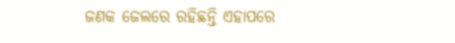ଜଣକ ଜେଲରେ ରହିଛନ୍ତି ଏହାପରେ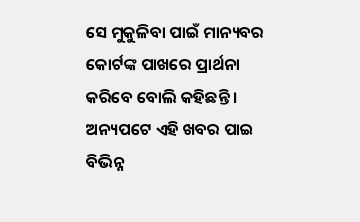ସେ ମୁକୁଳିବା ପାଇଁ ମାନ୍ୟବର କୋର୍ଟଙ୍କ ପାଖରେ ପ୍ରାର୍ଥନା କରିବେ ବୋଲି କହିଛନ୍ତି । ଅନ୍ୟପଟେ ଏହି ଖବର ପାଇ ବିଭିନ୍ନ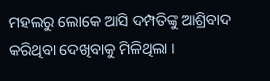ମହଲରୁ ଲୋକେ ଆସି ଦମ୍ପତିଙ୍କୁ ଆଶ୍ରିବାଦ କରିଥିବା ଦେଖିବାକୁ ମିଳିଥିଲା ।